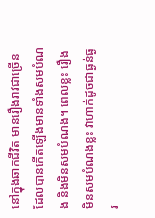នៅក្នុងឆាកជីវិត មានរឿងរាវជាច្រើនដែលបានកើតឡើងមានទាំងសមបំណង និងមិនសមបំណង។ ពេលខ្លះ រឿងមិនសមបំណងខ្លះ វាហាក់ដូចជាធ្ងន់ធ្ងរ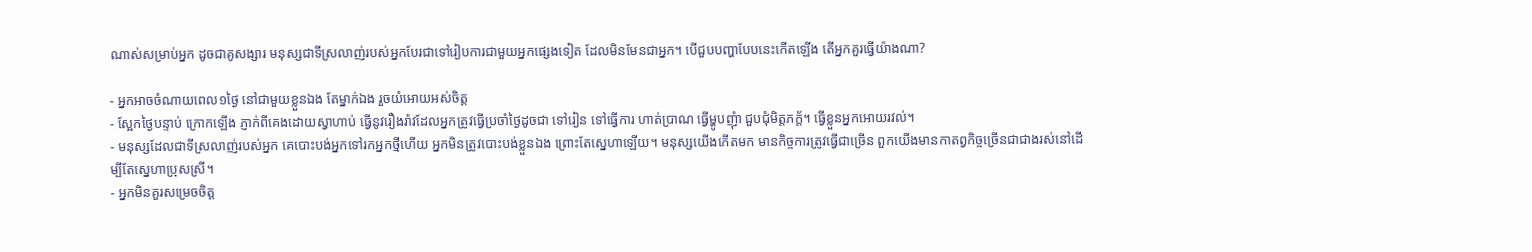ណាស់សម្រាប់អ្នក ដូចជាគូសង្សារ មនុស្សជាទីស្រលាញ់របស់អ្នកបែរជាទៅរៀបការជាមួយអ្នកផ្សេងទៀត ដែលមិនមែនជាអ្នក។ បើជួបបញ្ហាបែបនេះកើតឡើង តើអ្នកគួរធ្វើយ៉ាងណា?

- អ្នកអាចចំណាយពេល១ថ្ងៃ នៅជាមួយខ្លួនឯង តែម្នាក់ឯង រួចយំអោយអស់ចិត្ត
- ស្អែកថ្ងៃបន្ទាប់ ក្រោកឡើង ភ្ញាក់ពីគេងដោយស្វាហាប់ ធ្វើនូវរឿងរ៉ាវដែលអ្នកត្រូវធ្វើប្រចាំថ្ងៃដូចជា ទៅរៀន ទៅធ្វើការ ហាត់ប្រាណ ធ្វើម្ហូបញុំា ជួបជុំមិត្តភក្ត័។ ធ្វើខ្លួនអ្នកអោយរវល់។
- មនុស្សដែលជាទីស្រលាញ់របស់អ្នក គេបោះបង់អ្នកទៅរកអ្នកថ្មីហើយ អ្នកមិនត្រូវបោះបង់ខ្លួនឯង ព្រោះតែស្នេហាឡើយ។ មនុស្សយើងកើតមក មានកិច្ចការត្រូវធ្វើជាច្រើន ពួកយើងមានកាតព្វកិច្ចច្រើនជាជាងរស់នៅដើម្បីតែស្នេហាប្រុសស្រី។
- អ្នកមិនគួរសម្រេចចិត្ត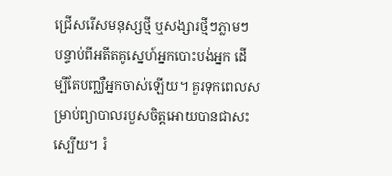ជ្រើសរើសមនុស្សថ្មី ឬសង្សារថ្មីៗភ្លាមៗ បន្ទាប់ពីអតីតគូស្នេហ៍អ្នកបោះបង់អ្នក ដើម្បីតែបញ្ឈឺអ្នកចាស់ឡើយ។ គួរទុកពេលសម្រាប់ព្យាបាលរបួសចិត្តអោយបានជាសះស្បើយ។ រំ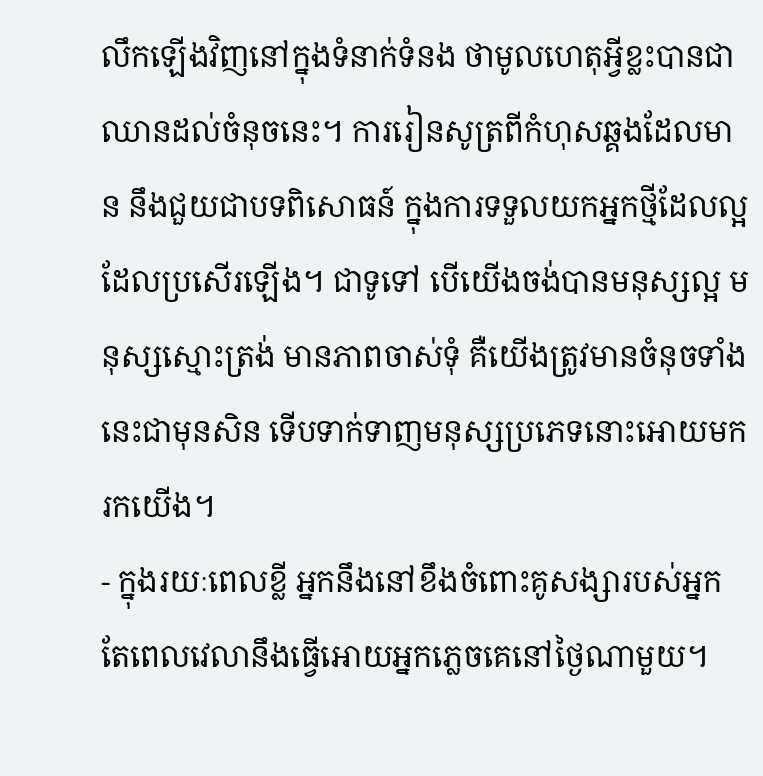លឹកឡើងវិញនៅក្នុងទំនាក់ទំនង ថាមូលហេតុអ្វីខ្លះបានជាឈានដល់ចំនុចនេះ។ ការរៀនសូត្រពីកំហុសឆ្គងដែលមាន នឹងជួយជាបទពិសោធន៍ ក្នុងការទទួលយកអ្នកថ្មីដែលល្អ ដែលប្រសើរឡើង។ ជាទូទៅ បើយើងចង់បានមនុស្សល្អ មនុស្សស្មោះត្រង់ មានភាពចាស់ទុំ គឺយើងត្រូវមានចំនុចទាំងនេះជាមុនសិន ទើបទាក់ទាញមនុស្សប្រភេទនោះអោយមករកយើង។
- ក្នុងរយៈពេលខ្លី អ្នកនឹងនៅខឹងចំពោះគូសង្សារបស់អ្នក តែពេលវេលានឹងធ្វើអោយអ្នកភ្លេចគេនៅថ្ងៃណាមួយ។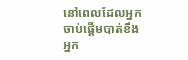នៅពេលដែលអ្នកចាប់ផ្តើមបាត់ខឹង អ្នក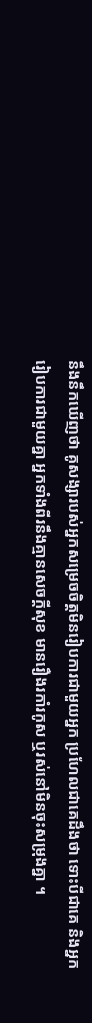នឹងនឹកឃើញថា គូសង្សារបស់អ្នកសម្រេចចិត្តមិនរៀបការជាមួយអ្នក ប្រហែលជាគេដឹងថា ទោះបីជាគេ និងអ្នករៀបការជាមួយគ្នា អ្នកទាំងពីរនឹងគ្មានសេចក្តីសុខ មានរឿងរកាំរកូស ឬរស់នៅមិនចុះសម្រុងគ្នា ។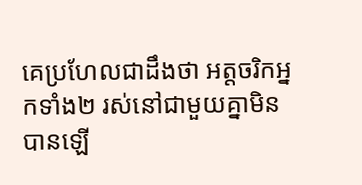គេប្រហែលជាដឹងថា អត្តចរិកអ្នកទាំង២ រស់នៅជាមួយគ្នាមិនបានឡើ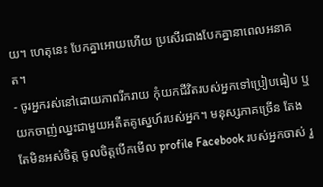យ។ ហេតុនេះ បែកគ្នាអោយហើយ ប្រសើរជាងបែកគ្នានាពេលអនាគត។
- ចូរអ្នករស់នៅដោយភាពរីករាយ កុំយកជីវិតរបស់អ្នកទៅប្រៀបធៀប ឬយកចាញ់ឈ្នះជាមួយអតីតគូស្នេហ៍របស់អ្នក។ មនុស្សភាគច្រើន តែងតែមិនអស់ចិត្ត ចូលចិត្តបើកមើល profile Facebook របស់អ្នកចាស់ រួ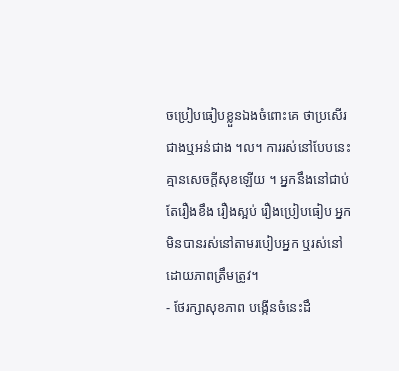ចប្រៀបធៀបខ្លួនឯងចំពោះគេ ថាប្រសើរជាងឬអន់ជាង ។ល។ ការរស់នៅបែបនេះ គ្មានសេចក្តីសុខឡើយ ។ អ្នកនឹងនៅជាប់តែរឿងខឹង រឿងស្អប់ រឿងប្រៀបធៀប អ្នកមិនបានរស់នៅតាមរបៀបអ្នក ឬរស់នៅដោយភាពត្រឹមត្រូវ។
- ថែរក្សាសុខភាព បង្កើនចំនេះដឹ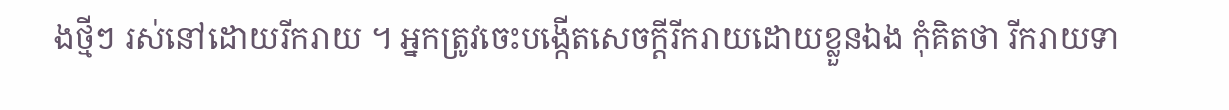ងថ្មីៗ រស់នៅដោយរីករាយ ។ អ្នកត្រូវចេះបង្កើតសេចក្តីរីករាយដោយខ្លួនឯង កុំគិតថា រីករាយទា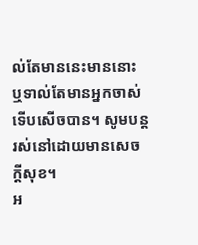ល់តែមាននេះមាននោះ ឬទាល់តែមានអ្នកចាស់ទើបសើចបាន។ សូមបន្តរស់នៅដោយមានសេចក្តីសុខ។
អ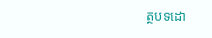ត្ថបទដោ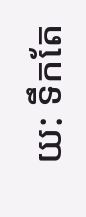យ: ទឹកតែ